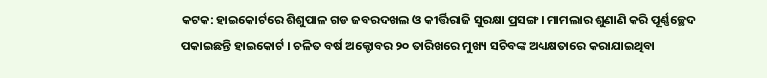କଟକ: ହାଇକୋର୍ଟରେ ଶିଶୁପାଳ ଗଡ ଜବରଦଖଲ ଓ କୀର୍ତ୍ତିରାଜି ସୁରକ୍ଷା ପ୍ରସଙ୍ଗ । ମାମଲାର ଶୁଣାଣି କରି ପୂର୍ଣ୍ଣଚ୍ଛେଦ ପକାଇଛନ୍ତି ହାଇକୋର୍ଟ । ଚଳିତ ବର୍ଷ ଅକ୍ଟୋବର ୨୦ ତାରିଖରେ ମୁଖ୍ୟ ସଚିବଙ୍କ ଅଧ୍ୟକ୍ଷତାରେ କରାଯାଇଥିବା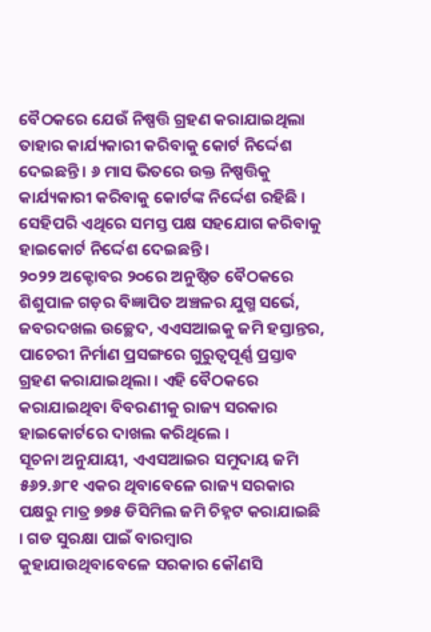ବୈଠକରେ ଯେଉଁ ନିଷ୍ପତ୍ତି ଗ୍ରହଣ କରାଯାଇଥିଲା ତାହାର କାର୍ଯ୍ୟକାରୀ କରିବାକୁ କୋର୍ଟ ନିର୍ଦ୍ଦେଶ ଦେଇଛନ୍ତି । ୬ ମାସ ଭିତରେ ଉକ୍ତ ନିଷ୍ପତ୍ତିକୁ କାର୍ଯ୍ୟକାରୀ କରିବାକୁ କୋର୍ଟଙ୍କ ନିର୍ଦ୍ଦେଶ ରହିଛି । ସେହିପରି ଏଥିରେ ସମସ୍ତ ପକ୍ଷ ସହଯୋଗ କରିବାକୁ ହାଇକୋର୍ଟ ନିର୍ଦ୍ଦେଶ ଦେଇଛନ୍ତି ।
୨୦୨୨ ଅକ୍ଟୋବର ୨୦ରେ ଅନୁଷ୍ଠିତ ବୈଠକରେ ଶିଶୁପାଳ ଗଡ଼ର ବିଜ୍ଞାପିତ ଅଞ୍ଚଳର ଯୁଗ୍ମ ସର୍ଭେ, ଜବରଦଖଲ ଉଚ୍ଛେଦ, ଏଏସଆଇକୁ ଜମି ହସ୍ତାନ୍ତର, ପାଚେରୀ ନିର୍ମାଣ ପ୍ରସଙ୍ଗରେ ଗୁରୁତ୍ବପୂର୍ଣ୍ଣ ପ୍ରସ୍ତାବ ଗ୍ରହଣ କରାଯାଇଥିଲା । ଏହି ବୈଠକରେ କରାଯାଇଥିବା ବିବରଣୀକୁ ରାଜ୍ୟ ସରକାର ହାଇକୋର୍ଟରେ ଦାଖଲ କରିଥିଲେ ।
ସୂଚନା ଅନୁଯାୟୀ, ଏଏସଆଇର ସମୁଦାୟ ଜମି ୫୬୨.୬୮୧ ଏକର ଥିବାବେଳେ ରାଜ୍ୟ ସରକାର ପକ୍ଷରୁ ମାତ୍ର ୭୭୫ ଡିସିମିଲ ଜମି ଚିହ୍ନଟ କରାଯାଇଛି । ଗଡ ସୁରକ୍ଷା ପାଇଁ ବାରମ୍ବାର କୁହାଯାଉଥିବାବେଳେ ସରକାର କୌଣସି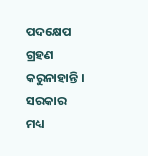ପଦକ୍ଷେପ ଗ୍ରହଣ କରୁନାହାନ୍ତି । ସରକାର ମଧ୍ୟ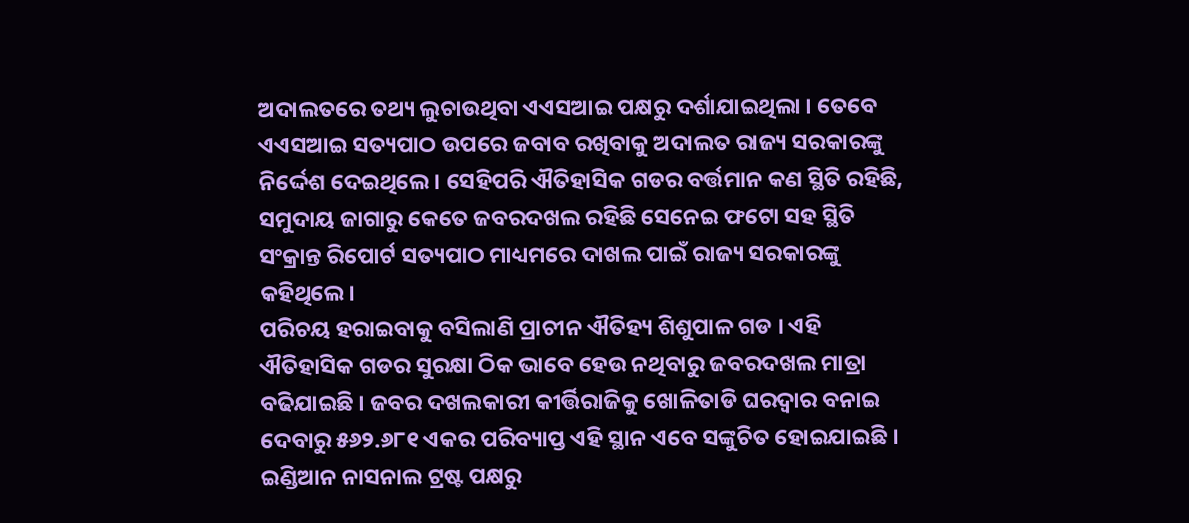ଅଦାଲତରେ ତଥ୍ୟ ଲୁଚାଉଥିବା ଏଏସଆଇ ପକ୍ଷରୁ ଦର୍ଶାଯାଇଥିଲା । ତେବେ ଏଏସଆଇ ସତ୍ୟପାଠ ଉପରେ ଜବାବ ରଖିବାକୁ ଅଦାଲତ ରାଜ୍ୟ ସରକାରଙ୍କୁ ନିର୍ଦ୍ଦେଶ ଦେଇଥିଲେ । ସେହିପରି ଐତିହାସିକ ଗଡର ବର୍ତ୍ତମାନ କଣ ସ୍ଥିତି ରହିଛି, ସମୁଦାୟ ଜାଗାରୁ କେତେ ଜବରଦଖଲ ରହିଛି ସେନେଇ ଫଟୋ ସହ ସ୍ଥିତି ସଂକ୍ରାନ୍ତ ରିପୋର୍ଟ ସତ୍ୟପାଠ ମାଧ୍ୟମରେ ଦାଖଲ ପାଇଁ ରାଜ୍ୟ ସରକାରଙ୍କୁ କହିଥିଲେ।
ପରିଚୟ ହରାଇବାକୁ ବସିଲାଣି ପ୍ରାଚୀନ ଐତିହ୍ୟ ଶିଶୁପାଳ ଗଡ । ଏହି ଐତିହାସିକ ଗଡର ସୁରକ୍ଷା ଠିକ ଭାବେ ହେଉ ନଥିବାରୁ ଜବରଦଖଲ ମାତ୍ରା ବଢିଯାଇଛି । ଜବର ଦଖଲକାରୀ କୀର୍ତ୍ତିରାଜିକୁ ଖୋଳିତାଡି ଘରଦ୍ବାର ବନାଇ ଦେବାରୁ ୫୬୨.୬୮୧ ଏକର ପରିବ୍ୟାପ୍ତ ଏହି ସ୍ଥାନ ଏବେ ସଙ୍କୁଚିତ ହୋଇଯାଇଛି । ଇଣ୍ଡିଆନ ନାସନାଲ ଟ୍ରଷ୍ଟ ପକ୍ଷରୁ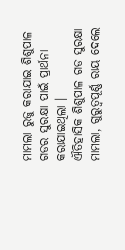ମାମଲା ରୁଜୁ କରାଯାଇ ଶିଶୁପାଳ ଗଡର ସୁରକ୍ଷା ପାଇଁ ପ୍ରାର୍ଥନା କରାଯାଇଥିଲା ।
ଐତିହାସିକ ଶିଶୁପାଳ ଗଡ ସୁରକ୍ଷା ମାମଲା, ଗୁରୁତ୍ୱପୂର୍ଣ୍ଣ ରାୟ ଦେଲେ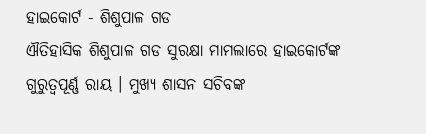ହାଇକୋର୍ଟ - ଶିଶୁପାଳ ଗଡ
ଐତିହାସିକ ଶିଶୁପାଳ ଗଡ ସୁରକ୍ଷା ମାମଲାରେ ହାଇକୋର୍ଟଙ୍କ ଗୁରୁତ୍ୱପୂର୍ଣ୍ଣ ରାୟ । ମୁଖ୍ୟ ଶାସନ ସଚିବଙ୍କ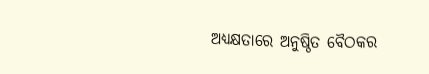ଅଧ୍ୟକ୍ଷତାରେ ଅନୁଷ୍ଠିତ ବୈଠକର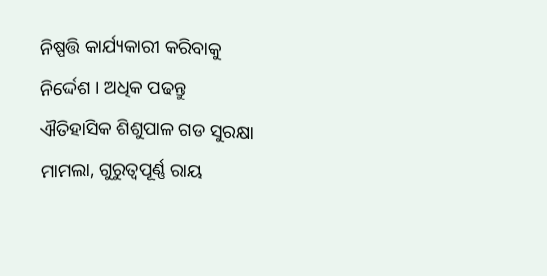ନିଷ୍ପତ୍ତି କାର୍ଯ୍ୟକାରୀ କରିବାକୁ ନିର୍ଦ୍ଦେଶ । ଅଧିକ ପଢନ୍ତୁ
ଐତିହାସିକ ଶିଶୁପାଳ ଗଡ ସୁରକ୍ଷା ମାମଲା, ଗୁରୁତ୍ୱପୂର୍ଣ୍ଣ ରାୟ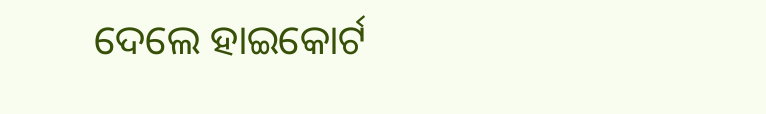ଦେଲେ ହାଇକୋର୍ଟ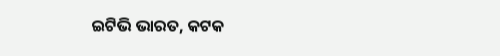ଇଟିଭି ଭାରତ, କଟକ